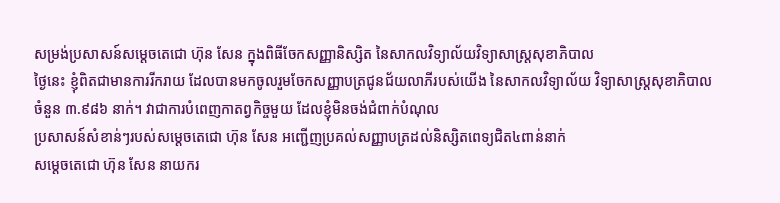សម្រង់ប្រសាសន៍សម្តេចតេជោ ហ៊ុន សែន ក្នុងពិធីចែកសញ្ញានិស្សិត នៃសាកលវិទ្យាល័យវិទ្យាសាស្ត្រសុខាភិបាល
ថ្ងៃនេះ ខ្ញុំពិតជាមានការរីករាយ ដែលបានមកចូលរួមចែកសញ្ញាបត្រជូនជ័យលាភីរបស់យើង នៃសាកលវិទ្យាល័យ វិទ្យាសាស្ត្រសុខាភិបាល ចំនួន ៣.៩៨៦ នាក់។ វាជាការបំពេញកាតព្វកិច្ចមួយ ដែលខ្ញុំមិនចង់ជំពាក់បំណុល
ប្រសាសន៍សំខាន់ៗរបស់សម្តេចតេជោ ហ៊ុន សែន អញ្ជើញប្រគល់សញ្ញាបត្រដល់និស្សិតពេទ្យជិត៤ពាន់នាក់
សម្តេចតេជោ ហ៊ុន សែន នាយករ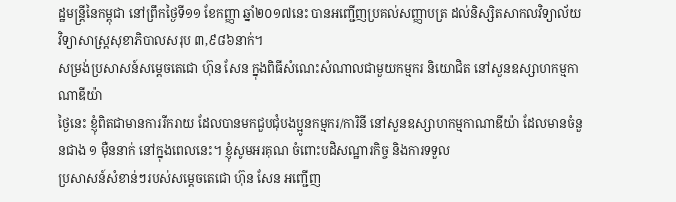ដ្ឋមន្រ្តីនៃកម្ពុជា នៅព្រឹកថ្ងៃទី១១ ខែកញ្ញា ឆ្នាំ២០១៧នេះ បានអញ្ជើញប្រគល់សញ្ញាបត្រ ដល់និស្សិតសាកលវិទ្យាល័យ វិទ្យាសាស្រ្តសុខាភិបាលសរុប ៣,៩៨៦នាក់។
សម្រង់ប្រសាសន៍សម្តេចតេជោ ហ៊ុន សែន ក្នុងពិធីសំណេះសំណាលជាមួយកម្មករ និយោជិត នៅសួនឧស្សាហកម្មកាណាឌីយ៉ា
ថ្ងៃនេះ ខ្ញុំពិតជាមានការរីករាយ ដែលបានមកជួបជុំបងប្អូនកម្មករ/ការិនី នៅសួនឧស្សាហកម្មកាណាឌីយ៉ា ដែលមានចំនួនជាង ១ ម៉ឺននាក់ នៅក្នុងពេលនេះ។ ខ្ញុំសូមអរគុណ ចំពោះបដិសណ្ឋារកិច្ច និងការទទួល
ប្រសាសន៍សំខាន់ៗរបស់សម្តេចតេជោ ហ៊ុន សែន អញ្ជើញ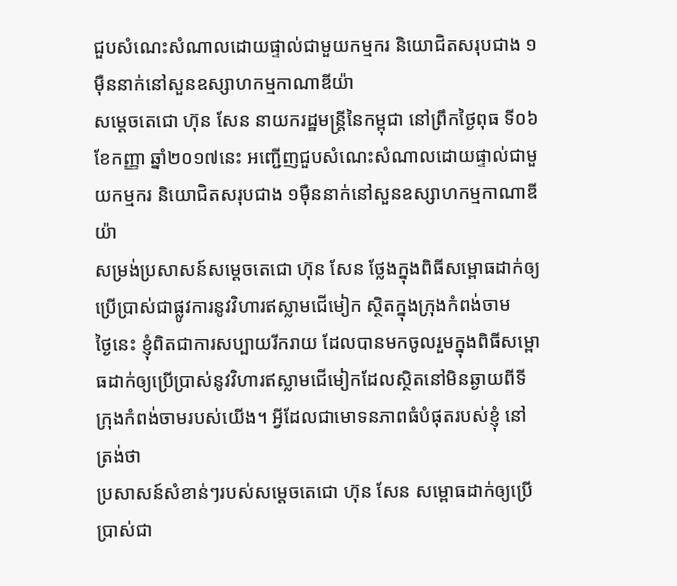ជួបសំណេះសំណាលដោយផ្ទាល់ជាមួយកម្មករ និយោជិតសរុបជាង ១ម៉ឺននាក់នៅសួនឧស្សាហកម្មកាណាឌីយ៉ា
សម្តេចតេជោ ហ៊ុន សែន នាយករដ្ឋមន្រ្តីនៃកម្ពុជា នៅព្រឹកថ្ងៃពុធ ទី០៦ ខែកញ្ញា ឆ្នាំ២០១៧នេះ អញ្ជើញជួបសំណេះសំណាលដោយផ្ទាល់ជាមួយកម្មករ និយោជិតសរុបជាង ១ម៉ឺននាក់នៅសួនឧស្សាហកម្មកាណាឌីយ៉ា
សម្រង់ប្រសាសន៍សម្តេចតេជោ ហ៊ុន សែន ថ្លែងក្នុងពិធីសម្ពោធដាក់ឲ្យប្រើប្រាស់ជាផ្លូវការនូវវិហារឥស្លាមជើមៀក ស្ថិតក្នុងក្រុងកំពង់ចាម
ថ្ងៃនេះ ខ្ញុំពិតជាការសប្បាយរីករាយ ដែលបានមកចូលរួមក្នុងពិធីសម្ពោធដាក់ឲ្យប្រើប្រាស់នូវវិហារឥស្លាមជើមៀកដែលស្ថិតនៅមិនឆ្ងាយពីទីក្រុងកំពង់ចាមរបស់យើង។ អ្វីដែលជាមោទនភាពធំបំផុតរបស់ខ្ញុំ នៅត្រង់ថា
ប្រសាសន៍សំខាន់ៗរបស់សម្តេចតេជោ ហ៊ុន សែន សម្ពោធដាក់ឲ្យប្រើប្រាស់ជា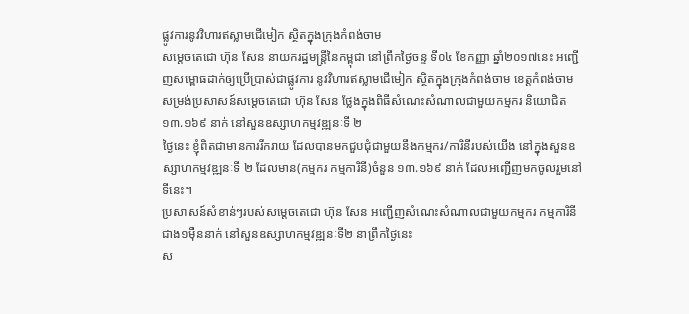ផ្លូវការនូវវិហារឥស្លាមជើមៀក ស្ថិតក្នុងក្រុងកំពង់ចាម
សម្តេចតេជោ ហ៊ុន សែន នាយករដ្ឋមន្រ្តីនៃកម្ពុជា នៅព្រឹកថ្ងៃចន្ទ ទី០៤ ខែកញ្ញា ឆ្នាំ២០១៧នេះ អញ្ជើញសម្ពោធដាក់ឲ្យប្រើប្រាស់ជាផ្លូវការ នូវវិហារឥស្លាមជើមៀក ស្ថិតក្នុងក្រុងកំពង់ចាម ខេត្តកំពង់ចាម
សម្រង់ប្រសាសន៍សម្តេចតេជោ ហ៊ុន សែន ថ្លែងក្នុងពិធីសំណេះសំណាលជាមួយកម្មករ និយោជិត ១៣.១៦៩ នាក់ នៅសួនឧស្សាហកម្មវឌ្ឍនៈទី ២
ថ្ងៃនេះ ខ្ញុំពិតជាមានការរីករាយ ដែលបានមកជួបជុំជាមួយនឹងកម្មករ/ការិនីរបស់យើង នៅក្នុងសួនឧស្សាហកម្មវឌ្ឍនៈទី ២ ដែលមាន(កម្មករ កម្មការិនី)ចំនួន ១៣.១៦៩ នាក់ ដែលអញ្ជើញមកចូលរួមនៅទីនេះ។
ប្រសាសន៍សំខាន់ៗរបស់សម្តេចតេជោ ហ៊ុន សែន អញ្ជើញសំណេះសំណាលជាមួយកម្មករ កម្មការិនីជាង១ម៉ឺននាក់ នៅសួនឧស្សាហកម្មវឌ្ឍនៈទី២ នាព្រឹកថ្ងៃនេះ
ស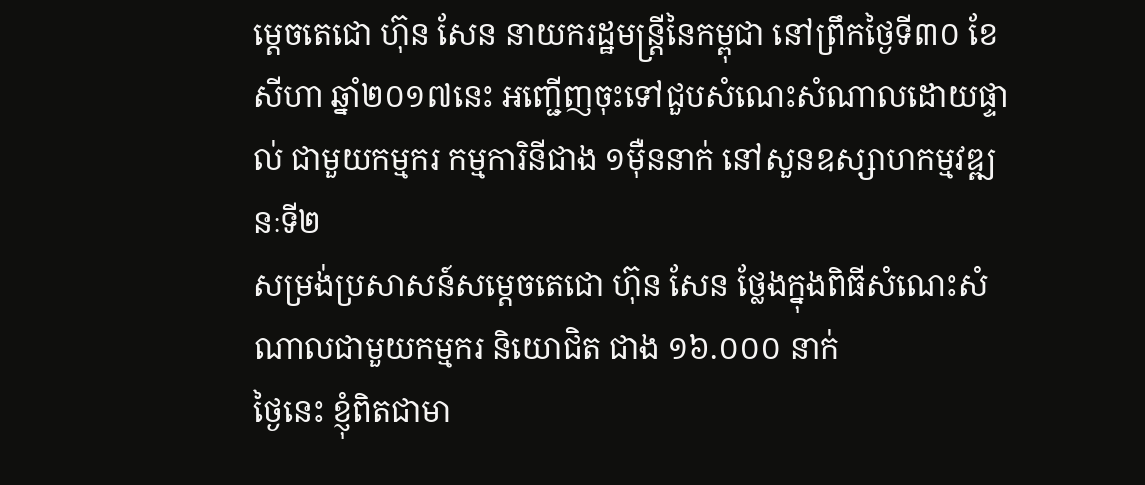ម្តេចតេជោ ហ៊ុន សែន នាយករដ្ឋមន្រ្តីនៃកម្ពុជា នៅព្រឹកថ្ងៃទី៣០ ខែសីហា ឆ្នាំ២០១៧នេះ អញ្ជើញចុះទៅជួបសំណេះសំណាលដោយផ្ទាល់ ជាមួយកម្មករ កម្មការិនីជាង ១ម៉ឺននាក់ នៅសួនឧស្សាហកម្មវឌ្ឍនៈទី២
សម្រង់ប្រសាសន៍សម្តេចតេជោ ហ៊ុន សែន ថ្លែងក្នុងពិធីសំណេះសំណាលជាមួយកម្មករ និយោជិត ជាង ១៦.០០០ នាក់
ថ្ងៃនេះ ខ្ញុំពិតជាមា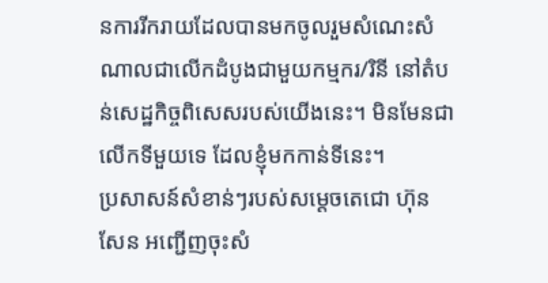នការរីករាយដែលបានមកចូលរួមសំណេះសំណាលជាលើកដំបូងជាមួយកម្មករ/រិនី នៅតំបន់សេដ្ឋកិច្ចពិសេសរបស់យើងនេះ។ មិនមែនជាលើកទីមួយទេ ដែលខ្ញុំមកកាន់ទីនេះ។
ប្រសាសន៍សំខាន់ៗរបស់សម្តេចតេជោ ហ៊ុន សែន អញ្ជើញចុះសំ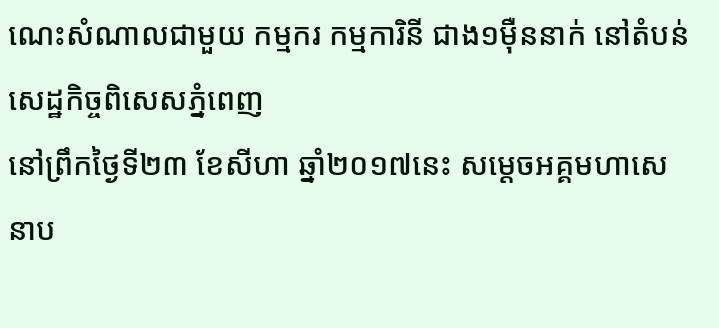ណេះសំណាលជាមួយ កម្មករ កម្មការិនី ជាង១ម៉ឺននាក់ នៅតំបន់សេដ្ឋកិច្ចពិសេសភ្នំពេញ
នៅព្រឹកថ្ងៃទី២៣ ខែសីហា ឆ្នាំ២០១៧នេះ សម្តេចអគ្គមហាសេនាប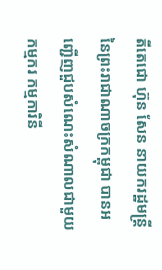តីតេជោ ហ៊ុន សែន នាយករដ្ឋមន្រ្តី នៃព្រះរាជាណាចក្រកម្ពុជា បានអញ្ជើញជួបសំណេះសំណាលជាមួយកម្មករ កម្មការិនី